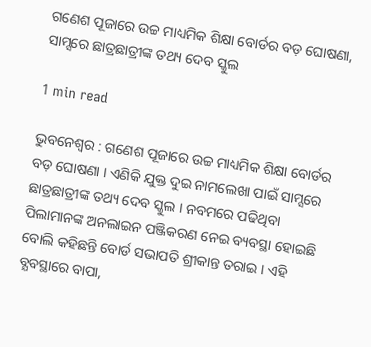ଗଣେଶ ପୂଜାରେ ଉଚ୍ଚ ମାଧ୍ୟମିକ ଶିକ୍ଷା ବୋର୍ଡର ବଡ଼ ଘୋଷଣା, ସାମ୍ସରେ ଛାତ୍ରଛାତ୍ରୀଙ୍କ ତଥ୍ୟ ଦେବ ସ୍କୁଲ

1 min read

ଭୁବନେଶ୍ବର : ଗଣେଶ ପୂଜାରେ ଉଚ୍ଚ ମାଧ୍ୟମିକ ଶିକ୍ଷା ବୋର୍ଡର ବଡ଼ ଘୋଷଣା । ଏଣିକି ଯୁକ୍ତ ଦୁଇ ନାମଲେଖା ପାଇଁ ସାମ୍ସରେ ଛାତ୍ରଛାତ୍ରୀଙ୍କ ତଥ୍ୟ ଦେବ ସ୍କୁଲ । ନବମରେ ପଢିଥିବା ପିଲାମାନଙ୍କ ଅନଲାଇନ ପଞ୍ଜିକରଣ ନେଇ ବ୍ୟବସ୍ଥା ହୋଇଛି ବୋଲି କହିଛନ୍ତି ବୋର୍ଡ ସଭାପତି ଶ୍ରୀକାନ୍ତ ତରାଇ । ଏହି ବ୍ଯବସ୍ଥାରେ ବାପା,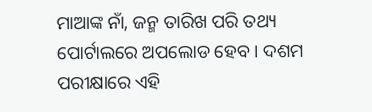ମାଆଙ୍କ ନାଁ, ଜନ୍ମ ତାରିଖ ପରି ତଥ୍ୟ ପୋର୍ଟାଲରେ ଅପଲୋଡ ହେବ । ଦଶମ ପରୀକ୍ଷାରେ ଏହି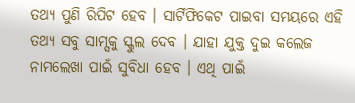ତଥ୍ୟ ପୁଣି ରିପିଟ ହେବ । ସାର୍ଟିଫିକେଟ ପାଇବା ସମୟରେ ଏହି ତଥ୍ୟ ସବୁ ସାମ୍ସକୁ ସ୍କୁଲ ଦେବ । ଯାହା ଯୁକ୍ତ ଦୁଇ କଲେଜ ନାମଲେଖା ପାଇଁ ସୁବିଧା ହେବ । ଏଥି ପାଇଁ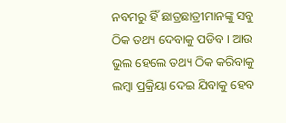ନବମରୁ ହିଁ ଛାତ୍ରଛାତ୍ରୀମାନଙ୍କୁ ସବୁ ଠିକ ତଥ୍ୟ ଦେବାକୁ ପଡିବ । ଆଉ ଭୁଲ ହେଲେ ତଥ୍ୟ ଠିକ କରିବାକୁ ଲମ୍ବା ପ୍ରକ୍ରିୟା ଦେଇ ଯିବାକୁ ହେବ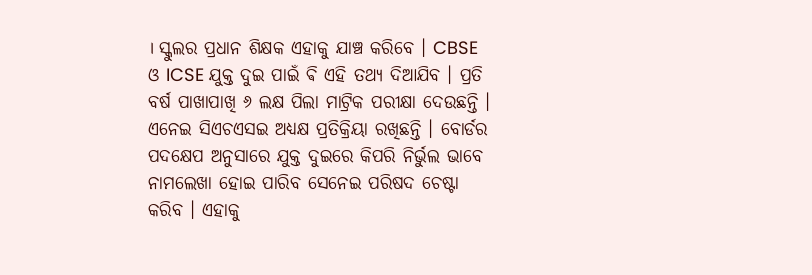। ସ୍କୁଲର ପ୍ରଧାନ ଶିକ୍ଷକ ଏହାକୁ ଯାଞ୍ଚ କରିବେ । CBSE ଓ ICSE ଯୁକ୍ତ ଦୁଇ ପାଇଁ ଵି ଏହି ତଥ୍ୟ ଦିଆଯିବ । ପ୍ରତି ବର୍ଷ ପାଖାପାଖି ୬ ଲକ୍ଷ ପିଲା ମାଟ୍ରିକ ପରୀକ୍ଷା ଦେଉଛନ୍ତି । ଏନେଇ ସିଏଚଏସଇ ଅଧ୍ଯକ୍ଷ ପ୍ରତିକ୍ରିୟା ରଖିଛନ୍ତି । ବୋର୍ଡର ପଦକ୍ଷେପ ଅନୁସାରେ ଯୁକ୍ତ ଦୁଇରେ କିପରି ନିର୍ଭୁଲ ଭାବେ ନାମଲେଖା ହୋଇ ପାରିବ ସେନେଇ ପରିଷଦ ଚେଷ୍ଟା କରିବ । ଏହାକୁ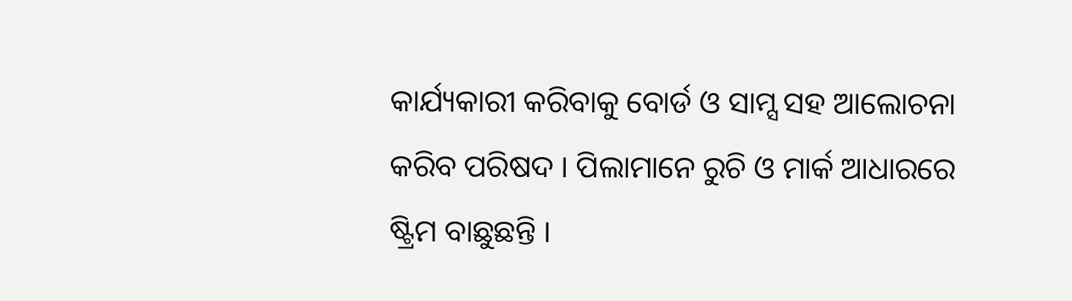କାର୍ଯ୍ୟକାରୀ କରିବାକୁ ବୋର୍ଡ ଓ ସାମ୍ସ ସହ ଆଲୋଚନା କରିବ ପରିଷଦ । ପିଲାମାନେ ରୁଚି ଓ ମାର୍କ ଆଧାରରେ ଷ୍ଟ୍ରିମ ବାଛୁଛନ୍ତି ।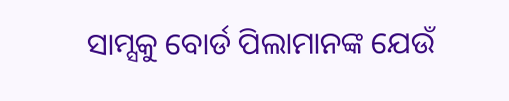ସାମ୍ସକୁ ବୋର୍ଡ ପିଲାମାନଙ୍କ ଯେଉଁ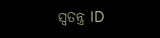ସ୍ବତନ୍ତ୍ର ID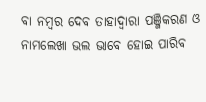ବା ନମ୍ବର ଦେବ ତାହାଦ୍ବାରା ପଞ୍ଜିକରଣ ଓ ନାମଲେଖା ଭଲ ଭାବେ ହୋଇ ପାରିବ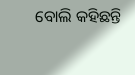ବୋଲି କହିଛନ୍ତି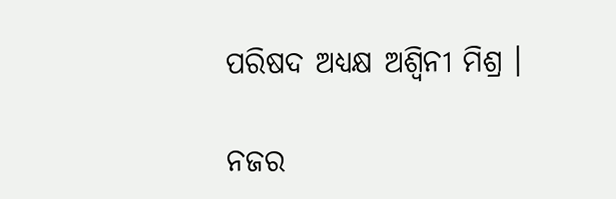ପରିଷଦ ଅଧ୍ଯକ୍ଷ ଅଶ୍ବିନୀ ମିଶ୍ର ।

ନଜର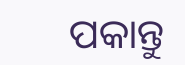ପକାନ୍ତୁ